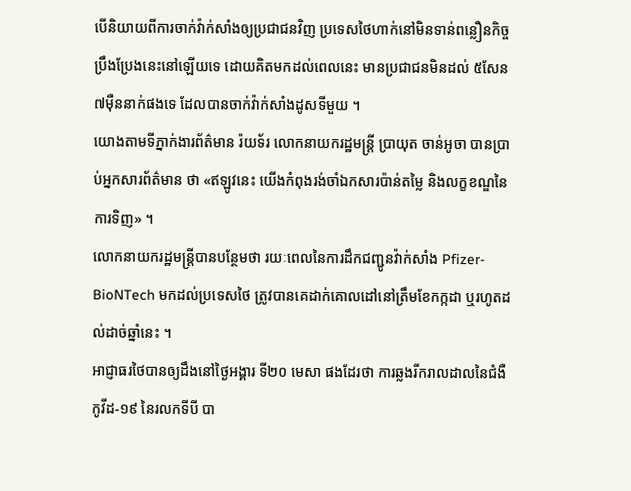បើនិយាយពីការចាក់វ៉ាក់សាំងឲ្យប្រជាជនវិញ ប្រទេសថៃហាក់នៅមិនទាន់ពន្លឿនកិច្ចប្រឹងប្រែងនេះនៅឡើយទេ ដោយគិតមកដល់ពេលនេះ មានប្រជាជនមិនដល់ ៥សែន ៧ម៉ឺននាក់ផងទេ ដែលបានចាក់វ៉ាក់សាំងដូសទីមួយ ។
យោងតាមទីភ្នាក់ងារព័ត៌មាន រ៉យទ័រ លោកនាយករដ្ឋមន្ត្រី ប្រាយុត ចាន់អូចា បានប្រាប់អ្នកសារព័ត៌មាន ថា «ឥឡូវនេះ យើងកំពុងរង់ចាំឯកសារប៉ាន់តម្លៃ និងលក្ខខណ្ឌនៃការទិញ» ។
លោកនាយករដ្ឋមន្ត្រីបានបន្ថែមថា រយៈពេលនៃការដឹកជញ្ជូនវ៉ាក់សាំង Pfizer-BioNTech មកដល់ប្រទេសថៃ ត្រូវបានគេដាក់គោលដៅនៅត្រឹមខែកក្កដា ឬរហូតដល់ដាច់ឆ្នាំនេះ ។
អាជ្ញាធរថៃបានឲ្យដឹងនៅថ្ងៃអង្គារ ទី២០ មេសា ផងដែរថា ការឆ្លងរីករាលដាលនៃជំងឺកូវីដ-១៩ នៃរលកទីបី បា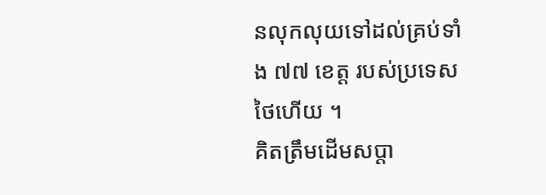នលុកលុយទៅដល់គ្រប់ទាំង ៧៧ ខេត្ត របស់ប្រទេសថៃហើយ ។
គិតត្រឹមដើមសប្ដា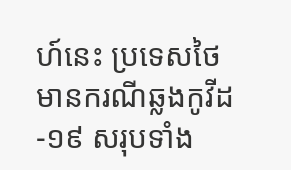ហ៍នេះ ប្រទេសថៃមានករណីឆ្លងកូវីដ-១៩ សរុបទាំង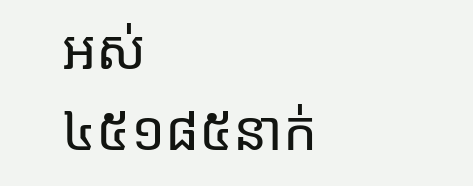អស់ ៤៥១៨៥នាក់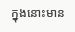ក្នុងនោះមាន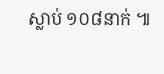ស្លាប់ ១០៨នាក់ ៕